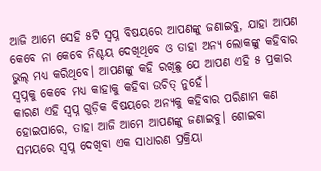ଆଜି ଆମେ ସେହି ୫ଟି ସ୍ବପ୍ନ ବିଷୟରେ ଆପଣଙ୍କୁ ଜଣାଇବୁ, ଯାହା ଆପଣ କେବେ ନା କେବେ ନିଶ୍ଚୟ ଦେଖିଥିବେ ଓ ତାହା ଅନ୍ୟ ଲୋକଙ୍କୁ କହିବାର ଭୁଲ୍ ମଧ୍ୟ କରିଥିବେ। ଆପଣଙ୍କୁ କହି ରଖିଛୁ ଯେ ଆପଣ ଏହି ୫ ପ୍ରକାର ସ୍ବପ୍ନକୁ କେବେ ମଧ୍ୟ କାହାକୁ କହିବା ଉଚିତ୍ ନୁହେଁ।
କାରଣ ଏହି ସ୍ବପ୍ନ ଗୁଡ଼ିକ ବିଷୟରେ ଅନ୍ୟକୁ କହିବାର ପରିଣାମ କଣ ହୋଇପାରେ, ତାହା ଆଜି ଆମେ ଆପଣଙ୍କୁ ଜଣାଇବୁ। ଶୋଇବା ସମୟରେ ସ୍ବପ୍ନ ଦେଖିବା ଏକ ସାଧାରଣ ପ୍ରକ୍ରିୟା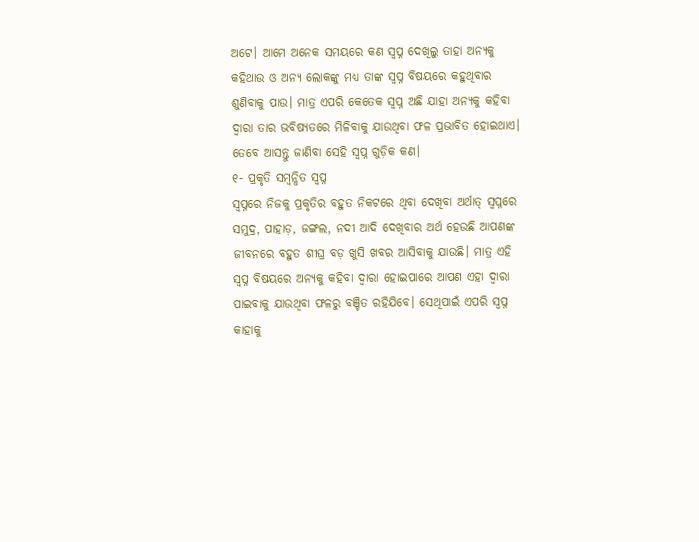ଅଟେ। ଆମେ ଅନେକ ସମୟରେ କଣ ସ୍ବପ୍ନ ଦେଖିଲୁ ତାହା ଅନ୍ୟକୁ କହିଥାଉ ଓ ଅନ୍ୟ ଲୋକଙ୍କୁ ମଧ୍ୟ ତାଙ୍କ ସ୍ବପ୍ନ ବିଷୟରେ କହୁଥିବାର ଶୁଣିବାକୁ ପାଉ। ମାତ୍ର ଏପରି କେତେକ ସ୍ବପ୍ନ ଅଛି ଯାହା ଅନ୍ୟକୁ କହିବା ଦ୍ବାରା ତାର ଭବିଷ୍ୟତରେ ମିଳିବାକୁ ଯାଉଥିବା ଫଳ ପ୍ରଭାବିତ ହୋଇଥାଏ। ତେବେ ଆସନ୍ତୁ ଜାଣିବା ସେହି ସ୍ବପ୍ନ ଗୁଡ଼ିକ କଣ।
୧- ପ୍ରକୃତି ସମ୍ବନ୍ଧିତ ସ୍ବପ୍ନ
ସ୍ୱପ୍ନରେ ନିଜକୁ ପ୍ରକୃତିର ବହୁତ ନିକଟରେ ଥିବା ଦେଖିବା ଅର୍ଥାତ୍ ସ୍ୱପ୍ନରେ ସମୁଦ୍ର, ପାହାଡ଼, ଜଙ୍ଗଲ, ନଦୀ ଆଦି ଦେଖିବାର ଅର୍ଥ ହେଉଛି ଆପଣଙ୍କ ଜୀବନରେ ବହୁତ ଶୀଘ୍ର ବଡ଼ ଖୁସି ଖବର ଆସିବାକୁ ଯାଉଛି। ମାତ୍ର ଏହି ସ୍ବପ୍ନ ବିଷୟରେ ଅନ୍ୟକୁ କହିବା ଦ୍ବାରା ହୋଇପାରେ ଆପଣ ଏହା ଦ୍ବାରା ପାଇବାକୁ ଯାଉଥିବା ଫଳରୁ ବଞ୍ଚିତ ରହିଯିବେ। ସେଥିପାଇଁ ଏପରି ସ୍ବପ୍ନ କାହାକୁ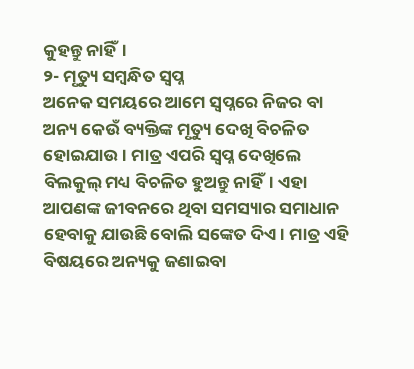କୁହନ୍ତୁ ନାହିଁ।
୨- ମୃତ୍ୟୁ ସମ୍ବନ୍ଧିତ ସ୍ବପ୍ନ
ଅନେକ ସମୟରେ ଆମେ ସ୍ୱପ୍ନରେ ନିଜର ବା ଅନ୍ୟ କେଉଁ ବ୍ୟକ୍ତିଙ୍କ ମୃତ୍ୟୁ ଦେଖି ବିଚଳିତ ହୋଇଯାଉ। ମାତ୍ର ଏପରି ସ୍ବପ୍ନ ଦେଖିଲେ ବିଲକୁଲ୍ ମଧ୍ୟ ବିଚଳିତ ହୁଅନ୍ତୁ ନାହିଁ। ଏହା ଆପଣଙ୍କ ଜୀବନରେ ଥିବା ସମସ୍ୟାର ସମାଧାନ ହେବାକୁ ଯାଉଛି ବୋଲି ସଙ୍କେତ ଦିଏ। ମାତ୍ର ଏହି ବିଷୟରେ ଅନ୍ୟକୁ ଜଣାଇବା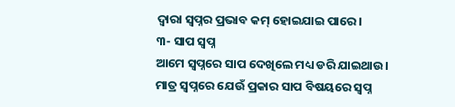ଦ୍ବାରା ସ୍ୱପ୍ନର ପ୍ରଭାବ କମ୍ ହୋଇଯାଇ ପାରେ।
୩- ସାପ ସ୍ବପ୍ନ
ଆମେ ସ୍ୱପ୍ନରେ ସାପ ଦେଖିଲେ ମଧ୍ୟ ଡରି ଯାଇଥାଉ। ମାତ୍ର ସ୍ୱପ୍ନରେ ଯେଉଁ ପ୍ରକାର ସାପ ବିଷୟରେ ସ୍ବପ୍ନ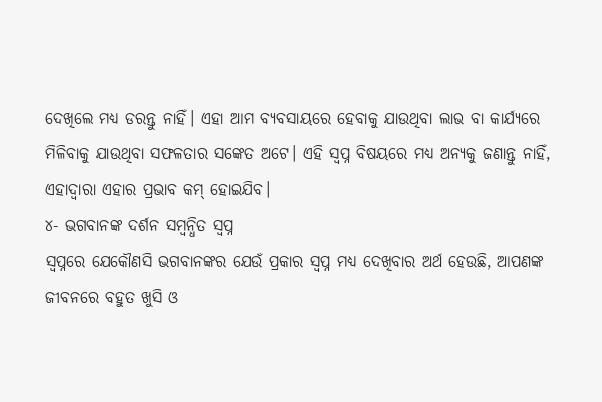ଦେଖିଲେ ମଧ୍ୟ ଡରନ୍ତୁ ନାହିଁ। ଏହା ଆମ ବ୍ୟବସାୟରେ ହେବାକୁ ଯାଉଥିବା ଲାଭ ବା କାର୍ଯ୍ୟରେ ମିଳିବାକୁ ଯାଉଥିବା ସଫଳତାର ସଙ୍କେତ ଅଟେ। ଏହି ସ୍ବପ୍ନ ବିଷୟରେ ମଧ୍ୟ ଅନ୍ୟକୁ ଜଣାନ୍ତୁ ନାହିଁ, ଏହାଦ୍ବାରା ଏହାର ପ୍ରଭାବ କମ୍ ହୋଇଯିବ।
୪- ଭଗବାନଙ୍କ ଦର୍ଶନ ସମ୍ବନ୍ଧିତ ସ୍ବପ୍ନ
ସ୍ୱପ୍ନରେ ଯେକୌଣସି ଭଗବାନଙ୍କର ଯେଉଁ ପ୍ରକାର ସ୍ବପ୍ନ ମଧ୍ୟ ଦେଖିବାର ଅର୍ଥ ହେଉଛି, ଆପଣଙ୍କ ଜୀବନରେ ବହୁତ ଖୁସି ଓ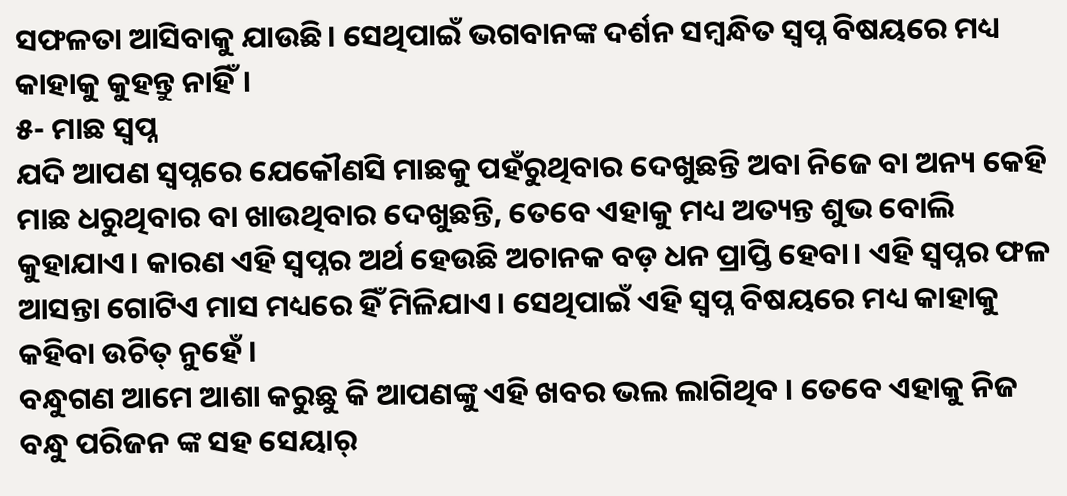ସଫଳତା ଆସିବାକୁ ଯାଉଛି। ସେଥିପାଇଁ ଭଗବାନଙ୍କ ଦର୍ଶନ ସମ୍ବନ୍ଧିତ ସ୍ବପ୍ନ ବିଷୟରେ ମଧ୍ୟ କାହାକୁ କୁହନ୍ତୁ ନାହିଁ।
୫- ମାଛ ସ୍ବପ୍ନ
ଯଦି ଆପଣ ସ୍ୱପ୍ନରେ ଯେକୌଣସି ମାଛକୁ ପହଁରୁଥିବାର ଦେଖୁଛନ୍ତି ଅବା ନିଜେ ବା ଅନ୍ୟ କେହି ମାଛ ଧରୁଥିବାର ବା ଖାଉଥିବାର ଦେଖୁଛନ୍ତି, ତେବେ ଏହାକୁ ମଧ୍ୟ ଅତ୍ୟନ୍ତ ଶୁଭ ବୋଲି କୁହାଯାଏ। କାରଣ ଏହି ସ୍ୱପ୍ନର ଅର୍ଥ ହେଉଛି ଅଚାନକ ବଡ଼ ଧନ ପ୍ରାପ୍ତି ହେବା। ଏହି ସ୍ୱପ୍ନର ଫଳ ଆସନ୍ତା ଗୋଟିଏ ମାସ ମଧ୍ୟରେ ହିଁ ମିଳିଯାଏ। ସେଥିପାଇଁ ଏହି ସ୍ବପ୍ନ ବିଷୟରେ ମଧ୍ୟ କାହାକୁ କହିବା ଉଚିତ୍ ନୁହେଁ ।
ବନ୍ଧୁଗଣ ଆମେ ଆଶା କରୁଛୁ କି ଆପଣଙ୍କୁ ଏହି ଖବର ଭଲ ଲାଗିଥିବ । ତେବେ ଏହାକୁ ନିଜ ବନ୍ଧୁ ପରିଜନ ଙ୍କ ସହ ସେୟାର୍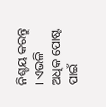ନିଶ୍ଚୟ କରନ୍ତୁ । ଏଭଳି ଅଧିକ ପୋଷ୍ଟ ପାଇଁ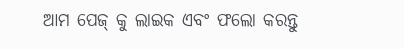ଆମ ପେଜ୍ କୁ ଲାଇକ ଏବଂ ଫଲୋ କରନ୍ତୁ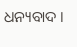ଧନ୍ୟବାଦ ।